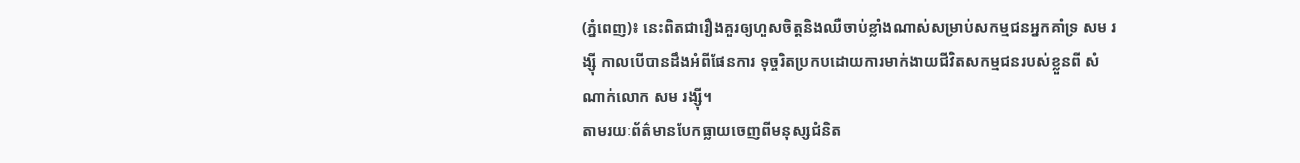(ភ្នំពេញ)៖ នេះពិតជារឿងគួរឲ្យហួសចិត្តនិងឈឺចាប់ខ្លាំងណាស់សម្រាប់សកម្មជនអ្នកគាំទ្រ សម រង្ស៊ី កាលបើបានដឹងអំពីផែនការ ទុច្ចរិតប្រកបដោយការមាក់ងាយជីវិតសកម្មជនរបស់ខ្លួនពី សំណាក់លោក សម រង្ស៊ី។
តាមរយៈព័ត៌មានបែកធ្លាយចេញពីមនុស្សជំនិត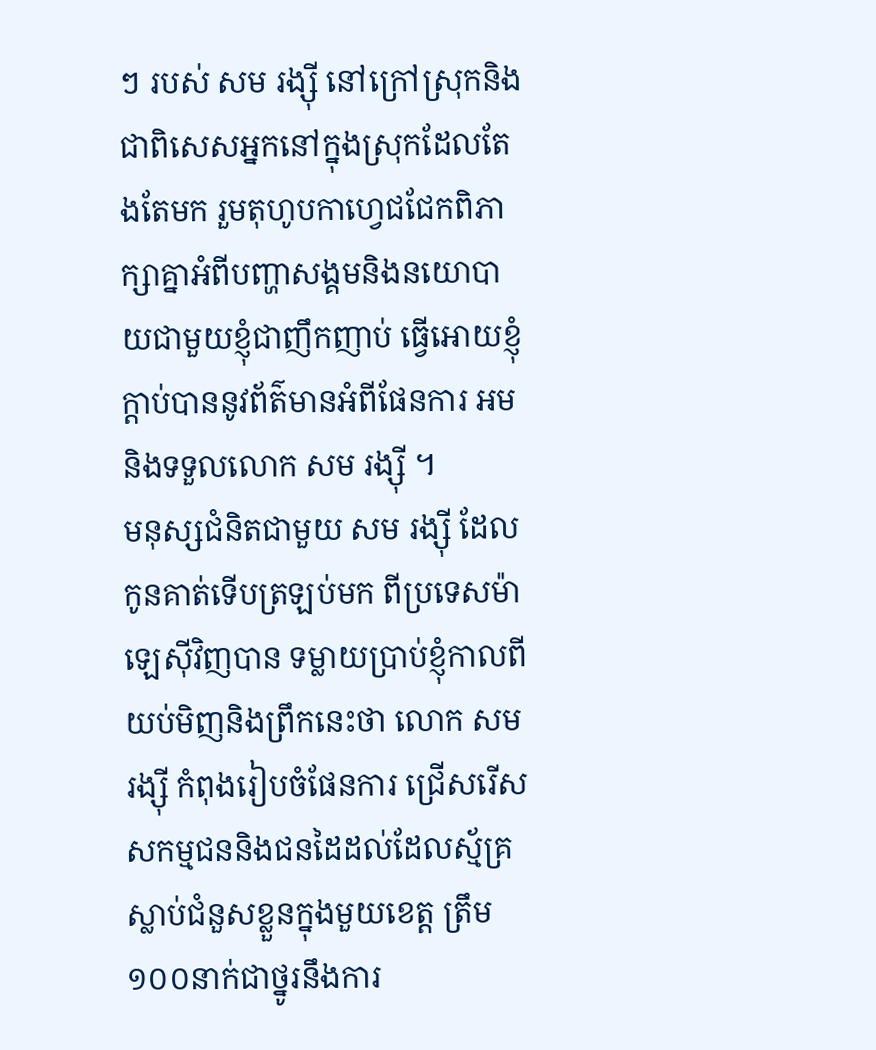ៗ របស់ សម រង្ស៊ី នៅក្រៅស្រុកនិងជាពិសេសអ្នកនៅក្នុងស្រុកដែលតែងតែមក រួមតុហូបកាហ្វេជជែកពិភាក្សាគ្នាអំពីបញ្ហាសង្គមនិងនយោបាយជាមួយខ្ញុំជាញឹកញាប់ ធ្វើអោយខ្ញុំក្តាប់បាននូវព័ត៌មានអំពីផែនការ អមនិងទទួលលោក សម រង្ស៊ី ។
មនុស្សជំនិតជាមួយ សម រង្ស៊ី ដែលកូនគាត់ទើបត្រឡប់មក ពីប្រទេសម៉ាឡេស៊ីវិញបាន ទម្លាយប្រាប់ខ្ញុំកាលពីយប់មិញនិងព្រឹកនេះថា លោក សម រង្ស៊ី កំពុងរៀបចំផែនការ ជ្រើសរើស សកម្មជននិងជនដៃដល់ដែលស្ម័គ្រស្លាប់ជំនួសខ្លួនក្នុងមួយខេត្ត ត្រឹម១០០នាក់ជាថ្នូរនឹងការ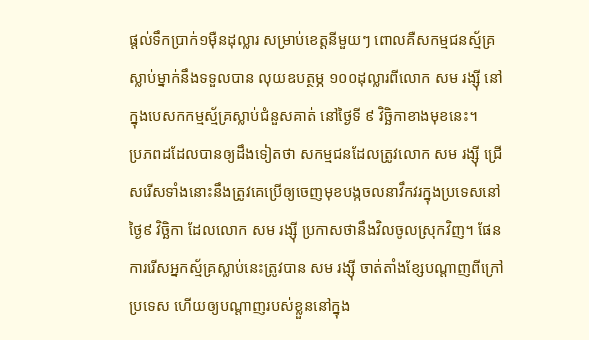ផ្តល់ទឹកប្រាក់១ម៉ឺនដុល្លារ សម្រាប់ខេត្តនីមួយៗ ពោលគឺសកម្មជនស្ម័គ្រស្លាប់ម្នាក់នឹងទទួលបាន លុយឧបត្ថម្ភ ១០០ដុល្លារពីលោក សម រង្ស៊ី នៅក្នុងបេសកកម្មស្ម័គ្រស្លាប់ជំនួសគាត់ នៅថ្ងៃទី ៩ វិច្ឆិកាខាងមុខនេះ។
ប្រភពដដែលបានឲ្យដឹងទៀតថា សកម្មជនដែលត្រូវលោក សម រង្ស៊ី ជ្រើសរើសទាំងនោះនឹងត្រូវគេប្រើឲ្យចេញមុខបង្កចលនាវឹកវរក្នុងប្រទេសនៅថ្ងៃ៩ វិច្ឆិកា ដែលលោក សម រង្ស៊ី ប្រកាសថានឹងវិលចូលស្រុកវិញ។ ផែនការរើសអ្នកស្ម័គ្រស្លាប់នេះត្រូវបាន សម រង្ស៊ី ចាត់តាំងខ្សែបណ្តាញពីក្រៅប្រទេស ហើយឲ្យបណ្តាញរបស់ខ្លួននៅក្នុង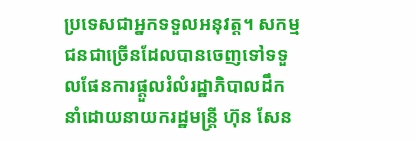ប្រទេសជាអ្នកទទួលអនុវត្ត។ សកម្មជនជាច្រើនដែលបានចេញទៅទទួលផែនការផ្តួលរំលំរដ្ឋាភិបាលដឹកនាំដោយនាយករដ្ឋមន្ត្រី ហ៊ុន សែន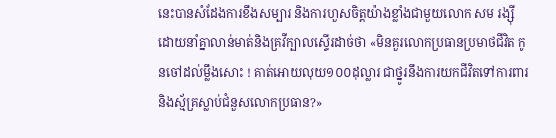នេះបានសំដែងការខឹងសម្បារ និងការហួសចិត្តយ៉ាងខ្លាំងជាមួយលោក សម រង្ស៊ី ដោយនាំគ្នាលាន់មាត់និងគ្រវីក្បាលស្ទើរដាច់ថា «មិនគួរលោកប្រធានប្រមាថជីវិត កូនចៅដល់ម្លឹងសោះ ! គាត់អោយលុយ១០០ដុល្លារ ជាថ្នូរនឹងការយកជីវិតទៅការពារនិងស្ម័គ្រស្លាប់ជំនួសលោកប្រធាន?»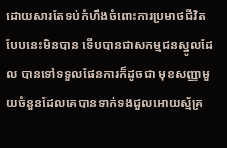ដោយសារតែទប់កំហឹងចំពោះការប្រមាថជីវិតបែបនេះមិនបាន ទើបបានជាសកម្មជនស្នូលដែល បានទៅទទួលផែនការក៏ដូចជា មុខសញ្ញាមួយចំនួនដែលគេបានទាក់ទងជួលអោយស្ម័គ្រ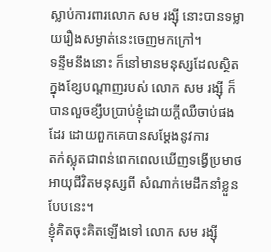ស្លាប់ការពារលោក សម រង្ស៊ី នោះបានទម្លាយរឿងសម្ងាត់នេះចេញមកក្រៅ។
ទន្ទឹមនឹងនោះ ក៏នៅមានមនុស្សដែលស្ថិតក្នុងខ្សែបណ្តាញរបស់ លោក សម រង្ស៊ី ក៏បានលួចខ្សឹបប្រាប់ខ្ញុំដោយក្តីឈឺចាប់ផងដែរ ដោយពួកគេបានសម្តែងនូវការ
តក់ស្លុតជាពន់ពេកពេលឃើញទង្វើប្រមាថអាយុជីវិតមនុស្សពី សំណាក់មេដឹកនាំខ្លួនបែបនេះ។
ខ្ញុំគិតចុះគិតឡើងទៅ លោក សម រង្ស៊ី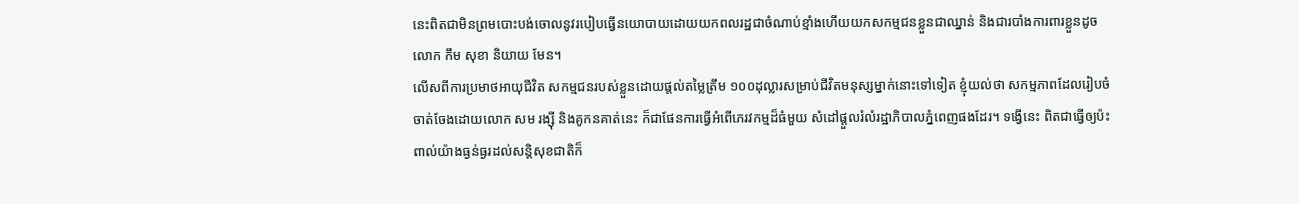នេះពិតជាមិនព្រមបោះបង់ចោលនូវរបៀបធ្វើនយោបាយដោយយកពលរដ្ឋជាចំណាប់ខ្មាំងហើយយកសកម្មជនខ្លួនជាឈ្នាន់ និងជារបាំងការពារខ្លួនដូចលោក កឹម សុខា និយាយ មែន។
លើសពីការប្រមាថអាយុជីវិត សកម្មជនរបស់ខ្លួនដោយផ្តល់តម្លៃត្រឹម ១០០ដុល្លារសម្រាប់ជីវិតមនុស្សម្នាក់នោះទៅទៀត ខ្ញុំយល់ថា សកម្មភាពដែលរៀបចំ ចាត់ចែងដោយលោក សម រង្ស៊ី និងគូកនគាត់នេះ ក៏ជាផែនការធ្វើអំពើភេរវកម្មដ៏ធំមួយ សំដៅផ្តួលរំលំរដ្ឋាភិបាលភ្នំពេញផងដែរ។ ទង្វើនេះ ពិតជាធ្វើឲ្យប៉ះពាល់យ៉ាងធ្ងន់ធ្ងរដល់សន្តិសុខជាតិក៏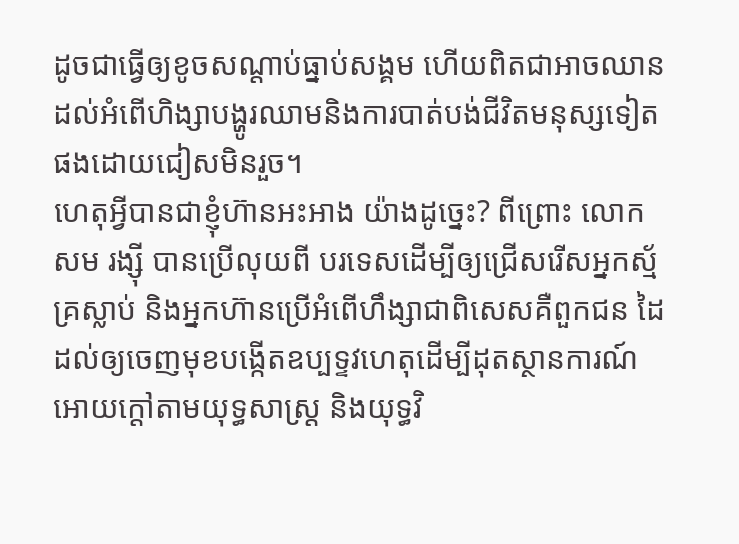ដូចជាធ្វើឲ្យខូចសណ្តាប់ធ្នាប់សង្គម ហើយពិតជាអាចឈានដល់អំពើហិង្សាបង្ហូរឈាមនិងការបាត់បង់ជីវិតមនុស្សទៀតផងដោយជៀសមិនរួច។
ហេតុអ្វីបានជាខ្ញុំហ៊ានអះអាង យ៉ាងដូច្នេះ? ពីព្រោះ លោក សម រង្ស៊ី បានប្រើលុយពី បរទេសដើម្បីឲ្យជ្រើសរើសអ្នកស្ម័គ្រស្លាប់ និងអ្នកហ៊ានប្រើអំពើហឹង្សាជាពិសេសគឺពួកជន ដៃដល់ឲ្យចេញមុខបង្កើតឧប្បទ្ទវហេតុដើម្បីដុតស្ថានការណ៍អោយក្តៅតាមយុទ្ធសាស្ត្រ និងយុទ្ធវិ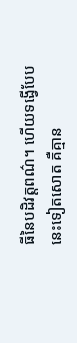ធីនៃបដិវត្តពណ៌។ ហើយទង្វើបែបនេះទៀតសោត គឺគ្មាន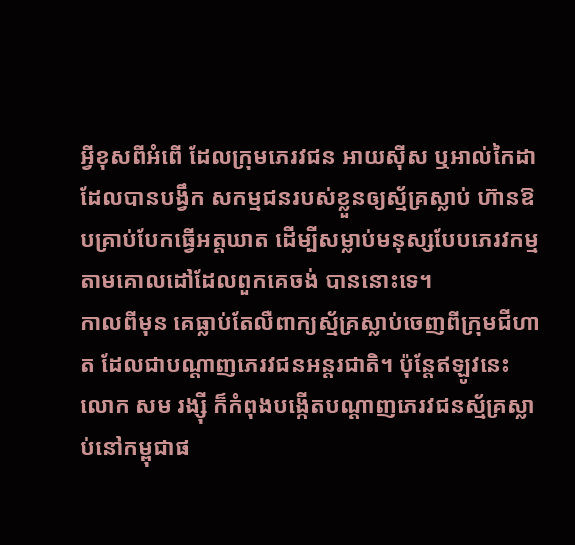អ្វីខុសពីអំពើ ដែលក្រុមភេរវជន អាយស៊ីស ឬអាល់កៃដា ដែលបានបង្វឹក សកម្មជនរបស់ខ្លួនឲ្យស្ម័គ្រស្លាប់ ហ៊ានឱបគ្រាប់បែកធ្វើអត្តឃាត ដើម្បីសម្លាប់មនុស្សបែបភេរវកម្មតាមគោលដៅដែលពួកគេចង់ បាននោះទេ។
កាលពីមុន គេធ្លាប់តែលឺពាក្យស្ម័គ្រស្លាប់ចេញពីក្រុមជីហាត ដែលជាបណ្តាញភេរវជនអន្តរជាតិ។ ប៉ុន្តែឥឡូវនេះ លោក សម រង្ស៊ី ក៏កំពុងបង្កើតបណ្តាញភេរវជនស្ម័គ្រស្លាប់នៅកម្ពុជាផ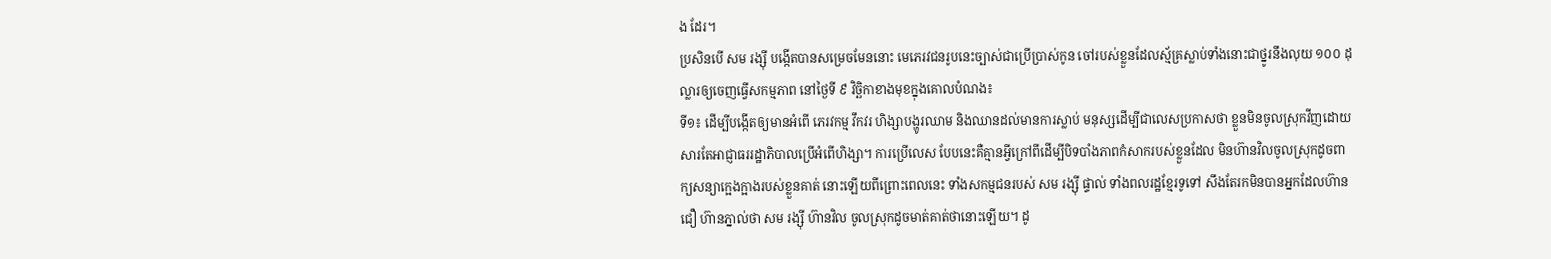ង ដែរ។
ប្រសិនបើ សម រង្ស៊ី បង្កើតបានសម្រេចមែននោះ មេភេរវជនរូបនេះច្បាស់ជាប្រើប្រាស់កូន ចៅរបស់ខ្លួនដែលស្ម័គ្រស្លាប់ទាំងនោះជាថ្នូរនឹងលុយ ១០០ ដុល្លារឲ្យចេញធ្វើសកម្មភាព នៅថ្ងៃទី ៩ វិច្ឆិកាខាងមុខក្នុងគោលបំណង៖
ទី១៖ ដើម្បីបង្កើតឲ្យមានអំពើ ភេរវកម្ម វឹកវរ ហិង្សាបង្ហូរឈាម និងឈានដល់មានការស្លាប់ មនុស្សដើម្បីជាលេសប្រកាសថា ខ្លួនមិនចូលស្រុកវីញដោយ សារតែអាជ្ញាធររដ្ឋាភិបាលប្រើអំពើហិង្សា។ ការប្រើលេស បែបនេះគឺគ្មានអ្វីក្រៅពីដើម្បីបិទបាំងភាពកំសាករបស់ខ្លួនដែល មិនហ៊ានវិលចូលស្រុកដូចពាក្យសន្យាក្អេងក្អាងរបស់ខ្លួនគាត់ នោះឡើយពីព្រោះពេលនេះ ទាំងសកម្មជនរបស់ សម រង្ស៊ី ផ្ទាល់ ទាំងពលរដ្ឋខ្មែរទូទៅ សឹងតែរកមិនបានអ្នកដែលហ៊ានជឿ ហ៊ានភ្នាល់ថា សម រង្ស៊ី ហ៊ានវិល ចូលស្រុកដូចមាត់គាត់ថានោះឡើយ។ ដូ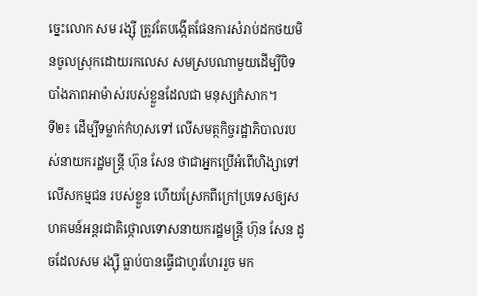ច្នេះលោក សម រង្ស៊ី ត្រូវតែបង្កើតផែនការសំរាប់ដកថយមិនចូលស្រុកដោយរកលេស សមស្របណាមួយដើម្បីបិទបាំងភាពអាម៉ាស់របស់ខ្លួនដែលជា មនុស្សកំសាក។
ទី២៖ ដើម្បីទម្លាក់កំហុសទៅ លើសមត្ថកិច្ចរដ្ឋាភិបាលរបស់នាយករដ្ឋមន្រ្តី ហ៊ុន សែន ថាជាអ្នកប្រើអំពើហិង្សាទៅលើសកម្មជន របស់ខ្លួន ហើយស្រែកពីក្រៅប្រទេសឲ្យសហគមន៍អន្តរជាតិថ្កោលទោសនាយករដ្ឋមន្ត្រី ហ៊ុន សែន ដូចដែលសម រង្ស៊ី ធ្លាប់បានធ្វើជាហូរហែររួច មក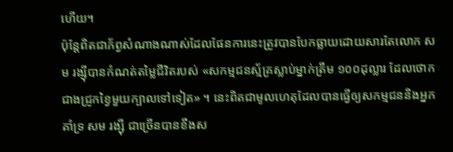ហើយ។
ប៉ុន្តែពិតជាភ័ព្វសំណាងណាស់ដែលផែនការនេះត្រូវបានបែកធ្លាយដោយសារតែលោក សម រង្ស៊ីបានកំណត់តម្លៃជីវិតរបស់ «សកម្មជនស្ម័គ្រស្លាប់ម្នាក់ត្រឹម ១០០ដុល្លារ ដែលថោកជាងជ្រូកខ្វៃមួយក្បាលទៅទៀត» ។ នេះពិតជាមូលហេតុដែលបានធ្វើឲ្យសកម្មជននិងអ្នកគាំទ្រ សម រង្ស៊ី ជាច្រើនបានខឹងស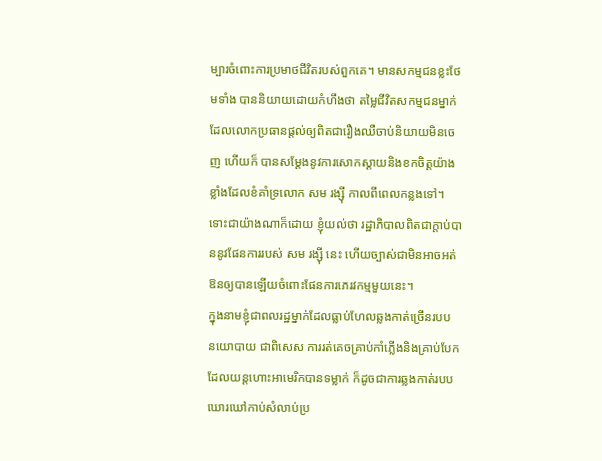ម្បារចំពោះការប្រមាថជីវិតរបស់ពួកគេ។ មានសកម្មជនខ្លះថែមទាំង បាននិយាយដោយកំហឹងថា តម្លៃជីវិតសកម្មជនម្នាក់ដែលលោកប្រធានផ្តល់ឲ្យពិតជារឿងឈឺចាប់និយាយមិនចេញ ហើយក៏ បានសម្តែងនូវការសោកស្តាយនិងខកចិត្តយ៉ាងខ្លាំងដែលខំគាំទ្រលោក សម រង្ស៊ី កាលពីពេលកន្លងទៅ។
ទោះជាយ៉ាងណាក៏ដោយ ខ្ញុំយល់ថា រដ្ឋាភិបាលពិតជាក្តាប់បាននូវផែនការរបស់ សម រង្ស៊ី នេះ ហើយច្បាស់ជាមិនអាចអត់ ឱនឲ្យបានឡើយចំពោះផែនការភេរវកម្មមួយនេះ។
ក្នុងនាមខ្ញុំជាពលរដ្ឋម្នាក់ដែលធ្លាប់ហែលឆ្លងកាត់ច្រើនរបប នយោបាយ ជាពិសេស ការរត់គេចគ្រាប់កាំភ្លើងនិងគ្រាប់បែក ដែលយន្តហោះអាមេរិកបានទម្លាក់ ក៏ដូចជាការឆ្លងកាត់របបឃោរឃៅកាប់សំលាប់ប្រ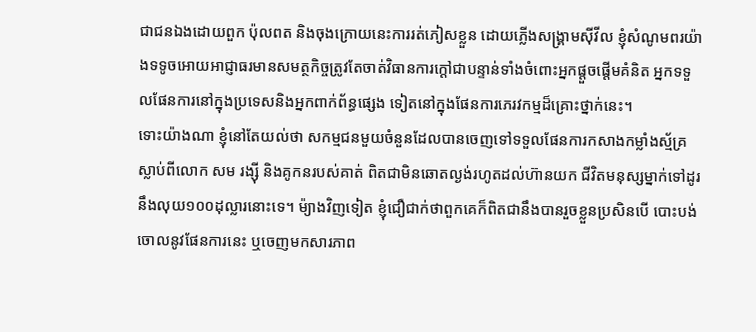ជាជនឯងដោយពួក ប៉ុលពត និងចុងក្រោយនេះការរត់ភៀសខ្លួន ដោយភ្លើងសង្គ្រាមស៊ីវីល ខ្ញុំសំណូមពរយ៉ាងទទូចអោយអាជ្ញាធរមានសមត្ថកិច្ចត្រូវតែចាត់វិធានការក្តៅជាបន្ទាន់ទាំងចំពោះអ្នកផ្តួចផ្តើមគំនិត អ្នកទទួលផែនការនៅក្នុងប្រទេសនិងអ្នកពាក់ព័ន្ធផ្សេង ទៀតនៅក្នុងផែនការភេរវកម្មដ៏គ្រោះថ្នាក់នេះ។
ទោះយ៉ាងណា ខ្ញុំនៅតែយល់ថា សកម្មជនមួយចំនួនដែលបានចេញទៅទទួលផែនការកសាងកម្លាំងស្ម័គ្រស្លាប់ពីលោក សម រង្ស៊ី និងគូកនរបស់គាត់ ពិតជាមិនឆោតល្ងង់រហូតដល់ហ៊ានយក ជីវិតមនុស្សម្នាក់ទៅដូរនឹងលុយ១០០ដុល្លារនោះទេ។ ម៉្យាងវិញទៀត ខ្ញុំជឿជាក់ថាពួកគេក៏ពិតជានឹងបានរួចខ្លួនប្រសិនបើ បោះបង់ចោលនូវផែនការនេះ ឬចេញមកសារភាព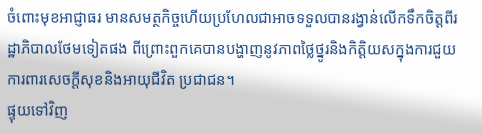ចំពោះមុខអាជ្ញាធរ មានសមត្ថកិច្ចហើយប្រហែលជាអាចទទួលបានរង្វាន់លើកទឹកចិត្តពីរដ្ឋាភិបាលថែមទៀតផង ពីព្រោះពួកគេបានបង្ហាញនូវភាពថ្លៃថ្នូរនិងកិត្តិយសក្នុងការជួយ ការពារសេចក្តីសុខនិងអាយុជីវិត ប្រជាជន។
ផ្ទុយទៅវិញ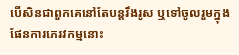បើសិនជាពួកគេនៅតែបន្តរឹងរូស ឬទៅចូលរួមក្នុងផែនការភេរវកម្មនោះ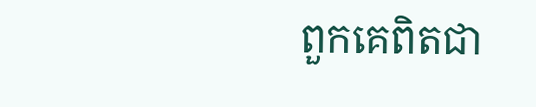ពួកគេពិតជា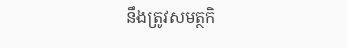នឹងត្រូវសមត្ថកិ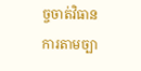ច្ចចាត់វិធានការតាមច្បា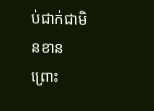ប់ជាក់ជាមិនខានព្រោះ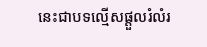នេះជាបទល្មើសផ្តួលរំលំរ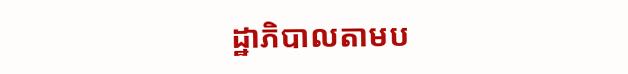ដ្ឋាភិបាលតាមប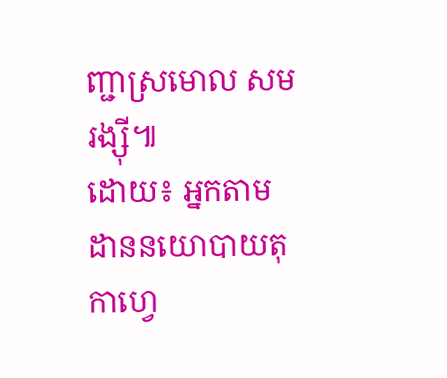ញ្ជាស្រមោល សម រង្ស៊ី៕
ដោយ៖ អ្នកតាមដាននយោបាយតុកាហ្វេ